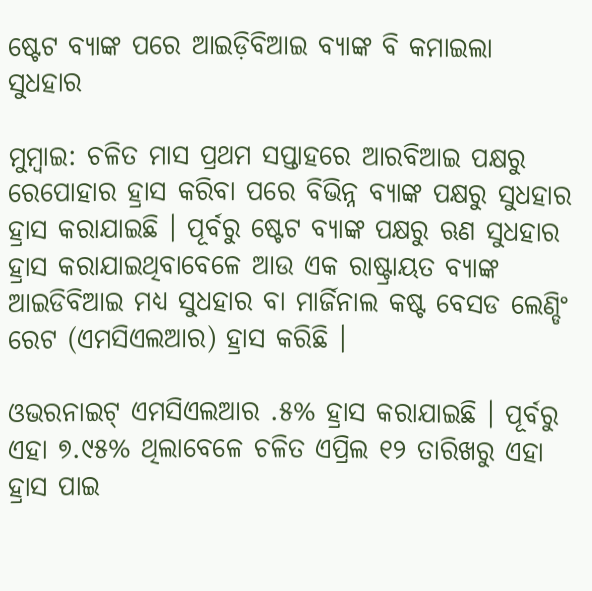ଷ୍ଟେଟ ବ୍ୟାଙ୍କ ପରେ ଆଇଡ଼ିବିଆଇ ବ୍ୟାଙ୍କ ବି କମାଇଲା ସୁଧହାର

ମୁମ୍ବାଇ: ଚଳିତ ମାସ ପ୍ରଥମ ସପ୍ତାହରେ ଆରବିଆଇ ପକ୍ଷରୁ ରେପୋହାର ହ୍ରାସ କରିବା ପରେ ବିଭିନ୍ନ ବ୍ୟାଙ୍କ ପକ୍ଷରୁ ସୁଧହାର ହ୍ରାସ କରାଯାଇଛି । ପୂର୍ବରୁ ଷ୍ଟେଟ ବ୍ୟାଙ୍କ ପକ୍ଷରୁ ଋଣ ସୁଧହାର ହ୍ରାସ କରାଯାଇଥିବାବେଳେ ଆଉ ଏକ ରାଷ୍ଟ୍ରାୟତ ବ୍ୟାଙ୍କ ଆଇଡିବିଆଇ ମଧ୍ୟ ସୁଧହାର ବା ମାର୍ଜିନାଲ କଷ୍ଟ ବେସଡ ଲେଣ୍ଡିଂ ରେଟ (ଏମସିଏଲଆର) ହ୍ରାସ କରିଛି ।

ଓଭରନାଇଟ୍ ଏମସିଏଲଆର .୫% ହ୍ରାସ କରାଯାଇଛି । ପୂର୍ବରୁ ଏହା ୭.୯୫% ଥିଲାବେଳେ ଚଳିତ ଏପ୍ରିଲ ୧୨ ତାରିଖରୁ ଏହା ହ୍ରାସ ପାଇ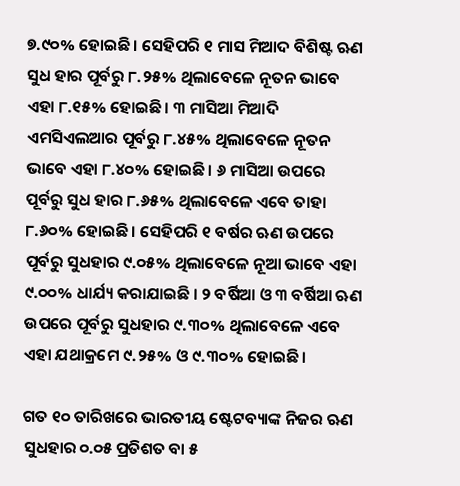୭.୯୦% ହୋଇଛି । ସେହିପରି ୧ ମାସ ମିଆଦ ବିଶିଷ୍ଟ ଋଣ ସୁଧ ହାର ପୂର୍ବରୁ ୮.୨୫% ଥିଲାବେଳେ ନୂତନ ଭାବେ ଏହା ୮.୧୫% ହୋଇଛି । ୩ ମାସିଆ ମିଆଦି ଏମସିଏଲଆର ପୂର୍ବରୁ ୮.୪୫% ଥିଲାବେଳେ ନୂତନ ଭାବେ ଏହା ୮.୪୦% ହୋଇଛି । ୬ ମାସିଆ ଉପରେ ପୂର୍ବରୁ ସୁଧ ହାର ୮.୬୫% ଥିଲାବେଳେ ଏବେ ତାହା ୮.୬୦% ହୋଇଛି । ସେହିପରି ୧ ବର୍ଷର ଋଣ ଉପରେ ପୂର୍ବରୁ ସୁଧହାର ୯.୦୫% ଥିଲାବେଳେ ନୂଆ ଭାବେ ଏହା ୯.୦୦% ଧାର୍ଯ୍ୟ କରାଯାଇଛି । ୨ ବର୍ଷିଆ ଓ ୩ ବର୍ଷିଆ ଋଣ ଉପରେ ପୂର୍ବରୁ ସୁଧହାର ୯.୩୦% ଥିଲାବେଳେ ଏବେ ଏହା ଯଥାକ୍ରମେ ୯.୨୫% ଓ ୯.୩୦% ହୋଇଛି ।

ଗତ ୧୦ ତାରିଖରେ ଭାରତୀୟ ଷ୍ଟେଟବ୍ୟାଙ୍କ ନିଜର ଋଣ ସୁଧହାର ୦.୦୫ ପ୍ରତିଶତ ବା ୫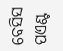ବେସିସ ପଏଣ୍ଟ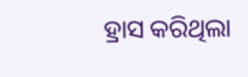ହ୍ରାସ କରିଥିଲା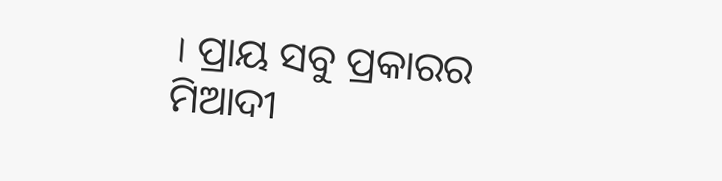। ପ୍ରାୟ ସବୁ ପ୍ରକାରର ମିଆଦୀ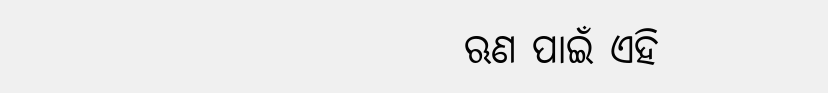ଋଣ ପାଇଁ ଏହି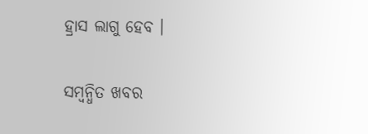ହ୍ରାସ ଲାଗୁ ହେବ ।

ସମ୍ବନ୍ଧିତ ଖବର